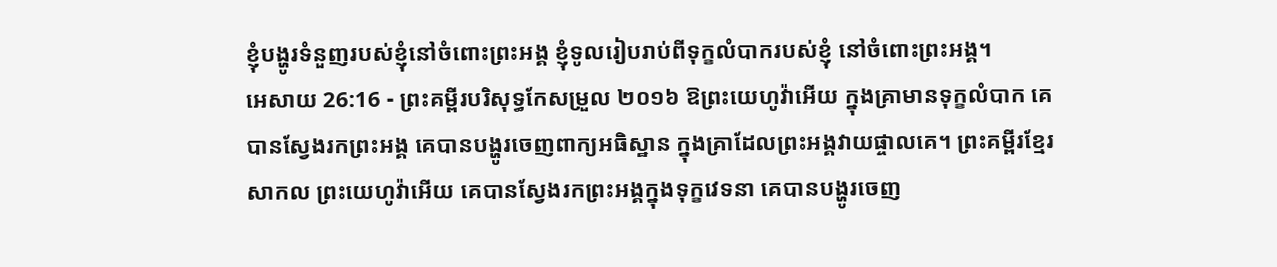ខ្ញុំបង្ហូរទំនួញរបស់ខ្ញុំនៅចំពោះព្រះអង្គ ខ្ញុំទូលរៀបរាប់ពីទុក្ខលំបាករបស់ខ្ញុំ នៅចំពោះព្រះអង្គ។
អេសាយ 26:16 - ព្រះគម្ពីរបរិសុទ្ធកែសម្រួល ២០១៦ ឱព្រះយេហូវ៉ាអើយ ក្នុងគ្រាមានទុក្ខលំបាក គេបានស្វែងរកព្រះអង្គ គេបានបង្ហូរចេញពាក្យអធិស្ឋាន ក្នុងគ្រាដែលព្រះអង្គវាយផ្ចាលគេ។ ព្រះគម្ពីរខ្មែរសាកល ព្រះយេហូវ៉ាអើយ គេបានស្វែងរកព្រះអង្គក្នុងទុក្ខវេទនា គេបានបង្ហូរចេញ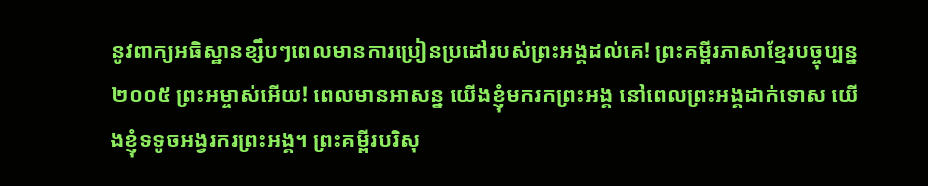នូវពាក្យអធិស្ឋានខ្សឹបៗពេលមានការប្រៀនប្រដៅរបស់ព្រះអង្គដល់គេ! ព្រះគម្ពីរភាសាខ្មែរបច្ចុប្បន្ន ២០០៥ ព្រះអម្ចាស់អើយ! ពេលមានអាសន្ន យើងខ្ញុំមករកព្រះអង្គ នៅពេលព្រះអង្គដាក់ទោស យើងខ្ញុំទទូចអង្វរករព្រះអង្គ។ ព្រះគម្ពីរបរិសុ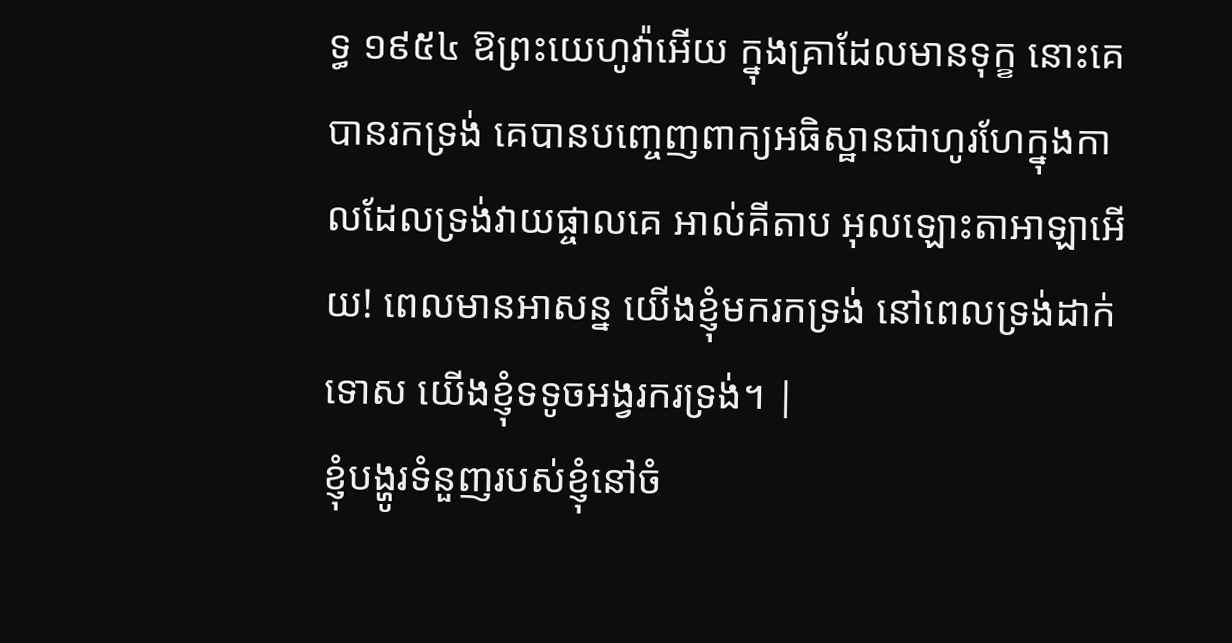ទ្ធ ១៩៥៤ ឱព្រះយេហូវ៉ាអើយ ក្នុងគ្រាដែលមានទុក្ខ នោះគេបានរកទ្រង់ គេបានបញ្ចេញពាក្យអធិស្ឋានជាហូរហែក្នុងកាលដែលទ្រង់វាយផ្ចាលគេ អាល់គីតាប អុលឡោះតាអាឡាអើយ! ពេលមានអាសន្ន យើងខ្ញុំមករកទ្រង់ នៅពេលទ្រង់ដាក់ទោស យើងខ្ញុំទទូចអង្វរករទ្រង់។ |
ខ្ញុំបង្ហូរទំនួញរបស់ខ្ញុំនៅចំ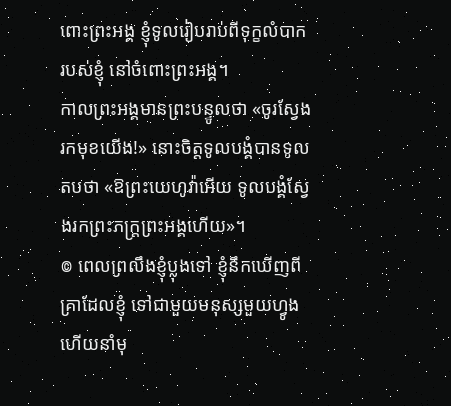ពោះព្រះអង្គ ខ្ញុំទូលរៀបរាប់ពីទុក្ខលំបាករបស់ខ្ញុំ នៅចំពោះព្រះអង្គ។
កាលព្រះអង្គមានព្រះបន្ទូលថា «ចូរស្វែងរកមុខយើង!» នោះចិត្តទូលបង្គំបានទូលតបថា «ឱព្រះយេហូវ៉ាអើយ ទូលបង្គំស្វែងរកព្រះភក្ត្រព្រះអង្គហើយ»។
៙ ពេលព្រលឹងខ្ញុំប្លុងទៅ ខ្ញុំនឹកឃើញពីគ្រាដែលខ្ញុំ ទៅជាមួយមនុស្សមួយហ្វូង ហើយនាំមុ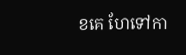ខគេ ហែទៅកា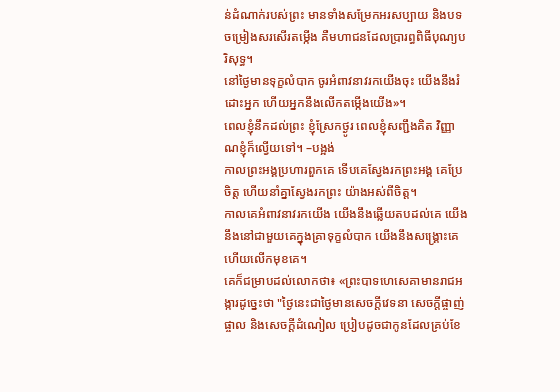ន់ដំណាក់របស់ព្រះ មានទាំងសម្រែកអរសប្បាយ និងបទចម្រៀងសរសើរតម្កើង គឺមហាជនដែលប្រារព្ធពិធីបុណ្យបរិសុទ្ធ។
នៅថ្ងៃមានទុក្ខលំបាក ចូរអំពាវនាវរកយើងចុះ យើងនឹងរំដោះអ្នក ហើយអ្នកនឹងលើកតម្កើងយើង»។
ពេលខ្ញុំនឹកដល់ព្រះ ខ្ញុំស្រែកថ្ងូរ ពេលខ្ញុំសញ្ជឹងគិត វិញ្ញាណខ្ញុំក៏ល្វើយទៅ។ –បង្អង់
កាលព្រះអង្គប្រហារពួកគេ ទើបគេស្វែងរកព្រះអង្គ គេប្រែចិត្ត ហើយនាំគ្នាស្វែងរកព្រះ យ៉ាងអស់ពីចិត្ត។
កាលគេអំពាវនាវរកយើង យើងនឹងឆ្លើយតបដល់គេ យើងនឹងនៅជាមួយគេក្នុងគ្រាទុក្ខលំបាក យើងនឹងសង្គ្រោះគេ ហើយលើកមុខគេ។
គេក៏ជម្រាបដល់លោកថា៖ «ព្រះបាទហេសេគាមានរាជអង្ការដូច្នេះថា "ថ្ងៃនេះជាថ្ងៃមានសេចក្ដីវេទនា សេចក្ដីផ្ចាញ់ផ្ចាល និងសេចក្ដីដំណៀល ប្រៀបដូចជាកូនដែលគ្រប់ខែ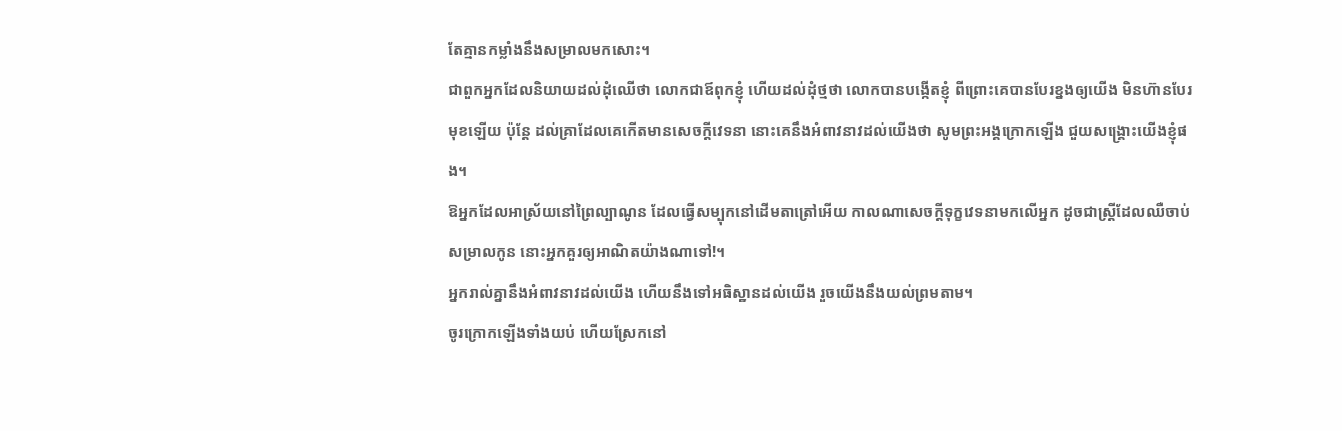តែគ្មានកម្លាំងនឹងសម្រាលមកសោះ។
ជាពួកអ្នកដែលនិយាយដល់ដុំឈើថា លោកជាឪពុកខ្ញុំ ហើយដល់ដុំថ្មថា លោកបានបង្កើតខ្ញុំ ពីព្រោះគេបានបែរខ្នងឲ្យយើង មិនហ៊ានបែរមុខឡើយ ប៉ុន្តែ ដល់គ្រាដែលគេកើតមានសេចក្ដីវេទនា នោះគេនឹងអំពាវនាវដល់យើងថា សូមព្រះអង្គក្រោកឡើង ជួយសង្គ្រោះយើងខ្ញុំផង។
ឱអ្នកដែលអាស្រ័យនៅព្រៃល្បាណូន ដែលធ្វើសម្បុកនៅដើមតាត្រៅអើយ កាលណាសេចក្ដីទុក្ខវេទនាមកលើអ្នក ដូចជាស្ត្រីដែលឈឺចាប់សម្រាលកូន នោះអ្នកគួរឲ្យអាណិតយ៉ាងណាទៅ!។
អ្នករាល់គ្នានឹងអំពាវនាវដល់យើង ហើយនឹងទៅអធិស្ឋានដល់យើង រួចយើងនឹងយល់ព្រមតាម។
ចូរក្រោកឡើងទាំងយប់ ហើយស្រែកនៅ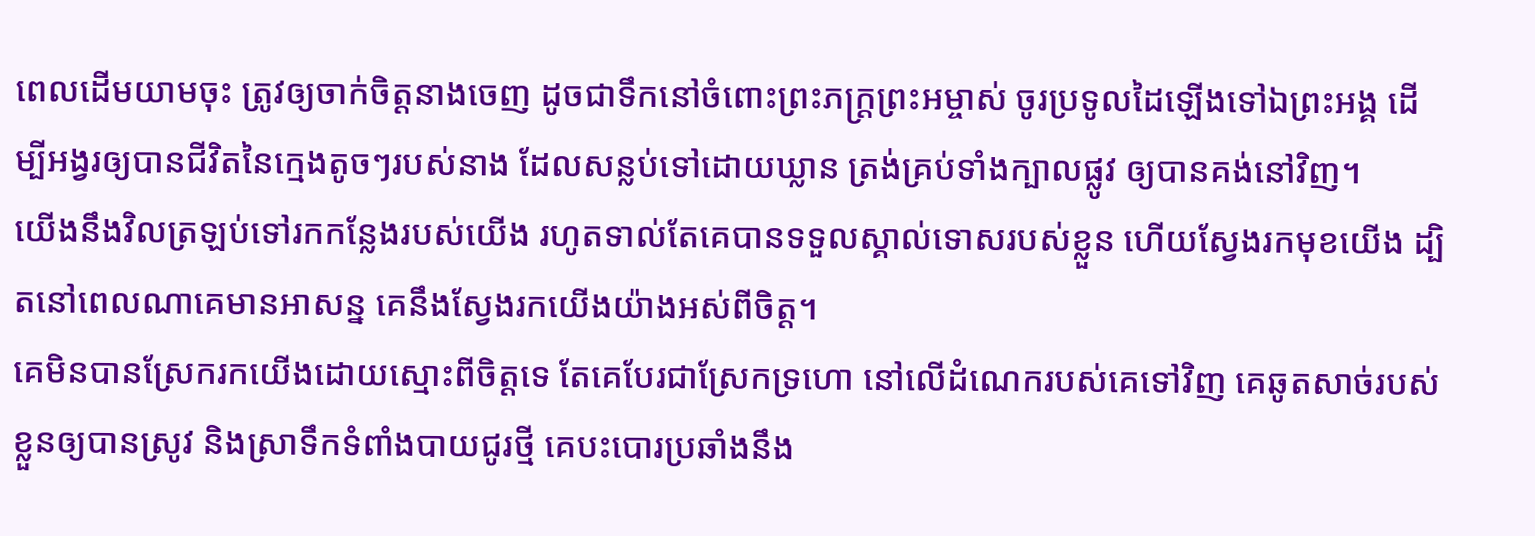ពេលដើមយាមចុះ ត្រូវឲ្យចាក់ចិត្តនាងចេញ ដូចជាទឹកនៅចំពោះព្រះភក្ត្រព្រះអម្ចាស់ ចូរប្រទូលដៃឡើងទៅឯព្រះអង្គ ដើម្បីអង្វរឲ្យបានជីវិតនៃក្មេងតូចៗរបស់នាង ដែលសន្លប់ទៅដោយឃ្លាន ត្រង់គ្រប់ទាំងក្បាលផ្លូវ ឲ្យបានគង់នៅវិញ។
យើងនឹងវិលត្រឡប់ទៅរកកន្លែងរបស់យើង រហូតទាល់តែគេបានទទួលស្គាល់ទោសរបស់ខ្លួន ហើយស្វែងរកមុខយើង ដ្បិតនៅពេលណាគេមានអាសន្ន គេនឹងស្វែងរកយើងយ៉ាងអស់ពីចិត្ត។
គេមិនបានស្រែករកយើងដោយស្មោះពីចិត្តទេ តែគេបែរជាស្រែកទ្រហោ នៅលើដំណេករបស់គេទៅវិញ គេឆូតសាច់របស់ខ្លួនឲ្យបានស្រូវ និងស្រាទឹកទំពាំងបាយជូរថ្មី គេបះបោរប្រឆាំងនឹង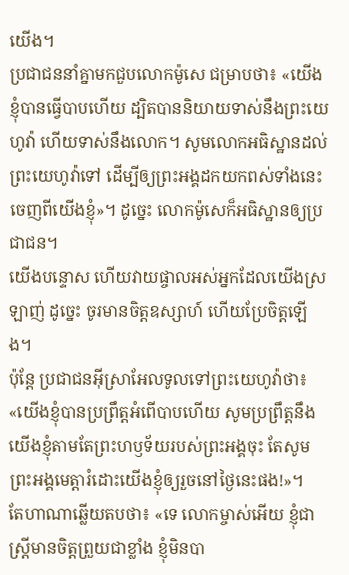យើង។
ប្រជាជននាំគ្នាមកជួបលោកម៉ូសេ ជម្រាបថា៖ «យើងខ្ញុំបានធ្វើបាបហើយ ដ្បិតបាននិយាយទាស់នឹងព្រះយេហូវ៉ា ហើយទាស់នឹងលោក។ សូមលោកអធិស្ឋានដល់ព្រះយេហូវ៉ាទៅ ដើម្បីឲ្យព្រះអង្គដកយកពស់ទាំងនេះចេញពីយើងខ្ញុំ»។ ដូច្នេះ លោកម៉ូសេក៏អធិស្ឋានឲ្យប្រជាជន។
យើងបន្ទោស ហើយវាយផ្ចាលអស់អ្នកដែលយើងស្រឡាញ់ ដូច្នេះ ចូរមានចិត្តឧស្សាហ៍ ហើយប្រែចិត្តឡើង។
ប៉ុន្ដែ ប្រជាជនអ៊ីស្រាអែលទូលទៅព្រះយេហូវ៉ាថា៖ «យើងខ្ញុំបានប្រព្រឹត្តអំពើបាបហើយ សូមប្រព្រឹត្តនឹងយើងខ្ញុំតាមតែព្រះហឫទ័យរបស់ព្រះអង្គចុះ តែសូមព្រះអង្គមេត្តារំដោះយើងខ្ញុំឲ្យរួចនៅថ្ងៃនេះផង!»។
តែហាណាឆ្លើយតបថា៖ «ទេ លោកម្ចាស់អើយ ខ្ញុំជាស្ត្រីមានចិត្តព្រួយជាខ្លាំង ខ្ញុំមិនបា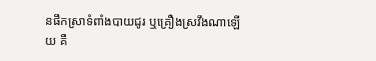នផឹកស្រាទំពាំងបាយជូរ ឬគ្រឿងស្រវឹងណាឡើយ គឺ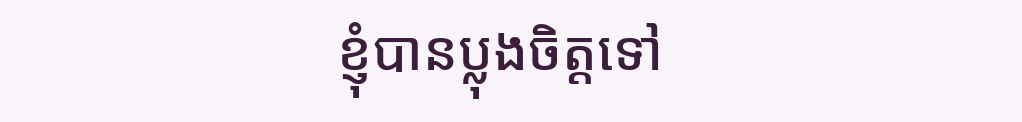ខ្ញុំបានប្លុងចិត្តទៅ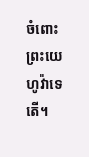ចំពោះព្រះយេហូវ៉ាទេតើ។